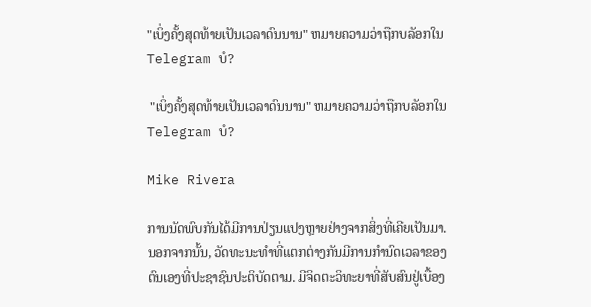"ເບິ່ງຄັ້ງສຸດທ້າຍເປັນເວລາດົນນານ" ຫມາຍຄວາມວ່າຖືກບລັອກໃນ Telegram ບໍ?

 "ເບິ່ງຄັ້ງສຸດທ້າຍເປັນເວລາດົນນານ" ຫມາຍຄວາມວ່າຖືກບລັອກໃນ Telegram ບໍ?

Mike Rivera

ການນັດພົບກັນໄດ້ມີການປ່ຽນແປງຫຼາຍຢ່າງຈາກສິ່ງທີ່ເຄີຍເປັນມາ. ນອກຈາກນັ້ນ, ວັດທະນະທໍາທີ່ແຕກຕ່າງກັນມີການກໍານົດເວລາຂອງຕົນເອງທີ່ປະຊາຊົນປະຕິບັດຕາມ. ມີຈິດຕະວິທະຍາທີ່ສັບສົນຢູ່ເບື້ອງ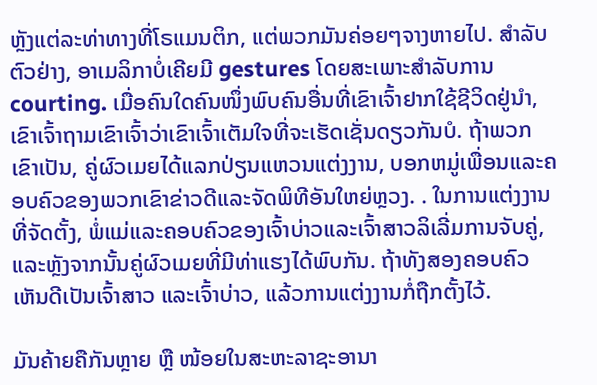ຫຼັງແຕ່ລະທ່າທາງທີ່ໂຣແມນຕິກ, ແຕ່ພວກມັນຄ່ອຍໆຈາງຫາຍໄປ. ສໍາລັບຕົວຢ່າງ, ອາເມລິກາບໍ່ເຄີຍມີ gestures ໂດຍສະເພາະສໍາລັບການ courting. ເມື່ອຄົນໃດຄົນໜຶ່ງພົບຄົນອື່ນທີ່ເຂົາເຈົ້າຢາກໃຊ້ຊີວິດຢູ່ນຳ, ເຂົາເຈົ້າຖາມເຂົາເຈົ້າວ່າເຂົາເຈົ້າເຕັມໃຈທີ່ຈະເຮັດເຊັ່ນດຽວກັນບໍ. ຖ້າພວກເຂົາເປັນ, ຄູ່ຜົວເມຍໄດ້ແລກປ່ຽນແຫວນແຕ່ງງານ, ບອກຫມູ່ເພື່ອນແລະຄອບຄົວຂອງພວກເຂົາຂ່າວດີແລະຈັດພິທີອັນໃຫຍ່ຫຼວງ. . ໃນການແຕ່ງງານທີ່ຈັດຕັ້ງ, ພໍ່ແມ່ແລະຄອບຄົວຂອງເຈົ້າບ່າວແລະເຈົ້າສາວລິເລີ່ມການຈັບຄູ່, ແລະຫຼັງຈາກນັ້ນຄູ່ຜົວເມຍທີ່ມີທ່າແຮງໄດ້ພົບກັນ. ຖ້າທັງສອງຄອບຄົວເຫັນດີເປັນເຈົ້າສາວ ແລະເຈົ້າບ່າວ, ແລ້ວການແຕ່ງງານກໍ່ຖືກຕັ້ງໄວ້.

ມັນຄ້າຍຄືກັນຫຼາຍ ຫຼື ໜ້ອຍໃນສະຫະລາຊະອານາ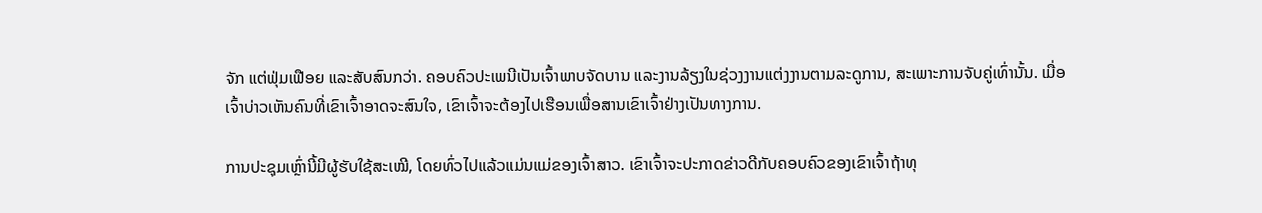ຈັກ ແຕ່ຟຸ່ມເຟືອຍ ແລະສັບສົນກວ່າ. ຄອບຄົວປະເພນີເປັນເຈົ້າພາບຈັດບານ ແລະງານລ້ຽງໃນຊ່ວງງານແຕ່ງງານຕາມລະດູການ, ສະເພາະການຈັບຄູ່ເທົ່ານັ້ນ. ເມື່ອເຈົ້າບ່າວເຫັນຄົນທີ່ເຂົາເຈົ້າອາດຈະສົນໃຈ, ເຂົາເຈົ້າຈະຕ້ອງໄປເຮືອນເພື່ອສານເຂົາເຈົ້າຢ່າງເປັນທາງການ.

ການປະຊຸມເຫຼົ່ານີ້ມີຜູ້ຮັບໃຊ້ສະເໝີ, ໂດຍທົ່ວໄປແລ້ວແມ່ນແມ່ຂອງເຈົ້າສາວ. ເຂົາເຈົ້າຈະປະກາດຂ່າວດີກັບຄອບຄົວຂອງເຂົາເຈົ້າຖ້າທຸ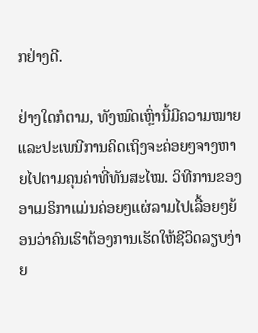ກຢ່າງດີ.

ຢ່າງໃດກໍຕາມ, ທັງໝົດເຫຼົ່ານີ້ມີຄວາມໝາຍ ແລະປະເພນີການຄິດເຖິງຈະຄ່ອຍໆຈາງຫາຍໄປຕາມຄຸນຄ່າທີ່ທັນສະໄໝ. ວິທີການຂອງອາເມຣິກາແມ່ນຄ່ອຍໆແຜ່ລາມໄປເລື້ອຍໆຍ້ອນວ່າຄົນເຮົາຕ້ອງການເຮັດໃຫ້ຊີວິດລຽບງ່າຍ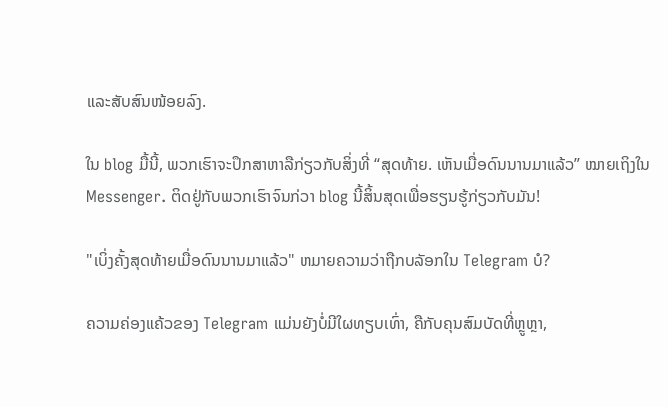ແລະສັບສົນໜ້ອຍລົງ.

ໃນ blog ມື້ນີ້, ພວກເຮົາຈະປຶກສາຫາລືກ່ຽວກັບສິ່ງທີ່ “ສຸດທ້າຍ. ເຫັນເມື່ອດົນນານມາແລ້ວ” ໝາຍເຖິງໃນ Messenger. ຕິດຢູ່ກັບພວກເຮົາຈົນກ່ວາ blog ນີ້ສິ້ນສຸດເພື່ອຮຽນຮູ້ກ່ຽວກັບມັນ!

"ເບິ່ງຄັ້ງສຸດທ້າຍເມື່ອດົນນານມາແລ້ວ" ຫມາຍຄວາມວ່າຖືກບລັອກໃນ Telegram ບໍ?

ຄວາມຄ່ອງແຄ້ວຂອງ Telegram ແມ່ນຍັງບໍ່ມີໃຜທຽບເທົ່າ, ຄືກັບຄຸນສົມບັດທີ່ຫຼູຫຼາ,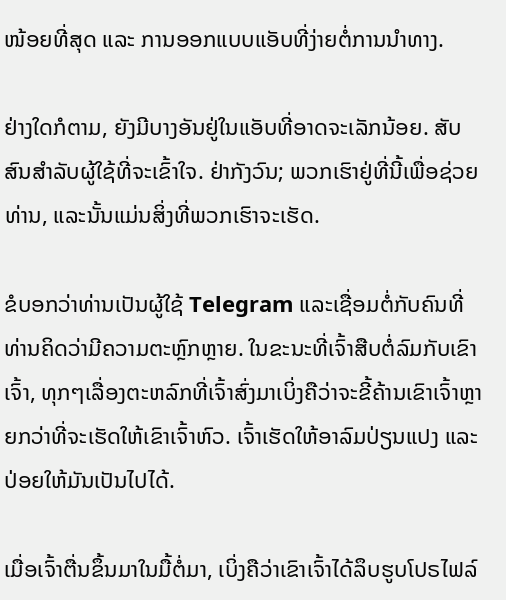ໜ້ອຍທີ່ສຸດ ແລະ ການອອກແບບແອັບທີ່ງ່າຍຕໍ່ການນຳທາງ.

ຢ່າງໃດກໍຕາມ, ຍັງມີບາງອັນຢູ່ໃນແອັບທີ່ອາດຈະເລັກນ້ອຍ. ສັບສົນສໍາລັບຜູ້ໃຊ້ທີ່ຈະເຂົ້າໃຈ. ຢ່າກັງວົນ; ພວກເຮົາຢູ່ທີ່ນີ້ເພື່ອຊ່ວຍທ່ານ, ແລະນັ້ນແມ່ນສິ່ງທີ່ພວກເຮົາຈະເຮັດ.

ຂໍບອກວ່າທ່ານເປັນຜູ້ໃຊ້ Telegram ແລະເຊື່ອມຕໍ່ກັບຄົນທີ່ທ່ານຄິດວ່າມີຄວາມຕະຫຼົກຫຼາຍ. ໃນຂະນະທີ່ເຈົ້າສືບຕໍ່ລົມກັບເຂົາເຈົ້າ, ທຸກໆເລື່ອງຕະຫລົກທີ່ເຈົ້າສົ່ງມາເບິ່ງຄືວ່າຈະຂີ້ຄ້ານເຂົາເຈົ້າຫຼາຍກວ່າທີ່ຈະເຮັດໃຫ້ເຂົາເຈົ້າຫົວ. ເຈົ້າເຮັດໃຫ້ອາລົມປ່ຽນແປງ ແລະປ່ອຍໃຫ້ມັນເປັນໄປໄດ້.

ເມື່ອເຈົ້າຕື່ນຂຶ້ນມາໃນມື້ຕໍ່ມາ, ເບິ່ງຄືວ່າເຂົາເຈົ້າໄດ້ລຶບຮູບໂປຣໄຟລ໌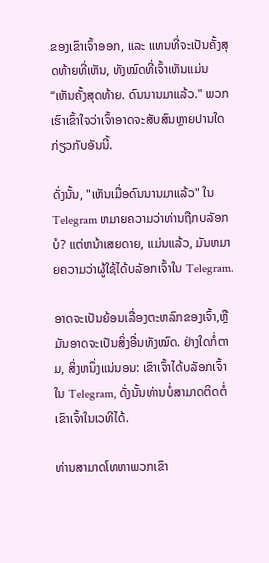ຂອງເຂົາເຈົ້າອອກ, ແລະ ແທນທີ່ຈະເປັນຄັ້ງສຸດທ້າຍທີ່ເຫັນ, ທັງໝົດທີ່ເຈົ້າເຫັນແມ່ນ “ເຫັນຄັ້ງສຸດທ້າຍ. ດົນນານມາແລ້ວ." ພວກເຮົາເຂົ້າໃຈວ່າເຈົ້າອາດຈະສັບສົນຫຼາຍປານໃດກ່ຽວກັບອັນນີ້.

ດັ່ງນັ້ນ, "ເຫັນເມື່ອດົນນານມາແລ້ວ" ໃນ Telegram ຫມາຍຄວາມວ່າທ່ານຖືກບລັອກບໍ? ແຕ່ຫນ້າເສຍດາຍ, ແມ່ນແລ້ວ, ມັນຫມາຍຄວາມວ່າຜູ້ໃຊ້ໄດ້ບລັອກເຈົ້າໃນ Telegram.

ອາດຈະເປັນຍ້ອນເລື່ອງຕະຫລົກຂອງເຈົ້າ,ຫຼືມັນອາດຈະເປັນສິ່ງອື່ນທັງໝົດ. ຢ່າງໃດກໍ່ຕາມ, ສິ່ງຫນຶ່ງແນ່ນອນ: ເຂົາເຈົ້າໄດ້ບລັອກເຈົ້າໃນ Telegram, ດັ່ງນັ້ນທ່ານບໍ່ສາມາດຕິດຕໍ່ເຂົາເຈົ້າໃນເວທີໄດ້.

ທ່ານສາມາດໂທຫາພວກເຂົາ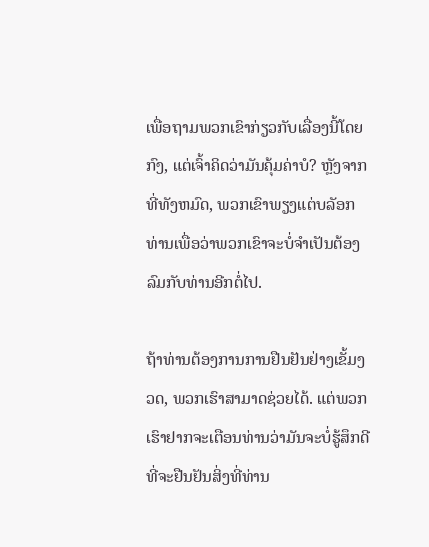ເພື່ອຖາມພວກເຂົາກ່ຽວກັບເລື່ອງນີ້ໂດຍກົງ, ແຕ່ເຈົ້າຄິດວ່າມັນຄຸ້ມຄ່າບໍ? ຫຼັງຈາກທີ່ທັງຫມົດ, ພວກເຂົາພຽງແຕ່ບລັອກທ່ານເພື່ອວ່າພວກເຂົາຈະບໍ່ຈໍາເປັນຕ້ອງລົມກັບທ່ານອີກຕໍ່ໄປ.

ຖ້າທ່ານຕ້ອງການການຢືນຢັນຢ່າງເຂັ້ມງວດ, ພວກເຮົາສາມາດຊ່ວຍໄດ້. ແຕ່ພວກເຮົາຢາກຈະເຕືອນທ່ານວ່າມັນຈະບໍ່ຮູ້ສຶກດີທີ່ຈະຢືນຢັນສິ່ງທີ່ທ່ານ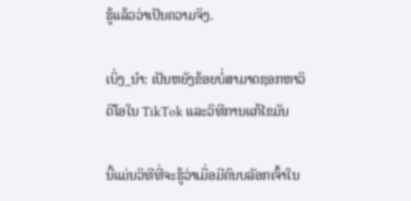ຮູ້ແລ້ວວ່າເປັນຄວາມຈິງ.

ເບິ່ງ_ນຳ: ເປັນຫຍັງຂ້ອຍບໍ່ສາມາດຊອກຫາວິດີໂອໃນ TikTok ແລະວິທີການແກ້ໄຂມັນ

ນີ້ແມ່ນວິທີທີ່ຈະຮູ້ວ່າເມື່ອມີຄົນບລັອກເຈົ້າໃນ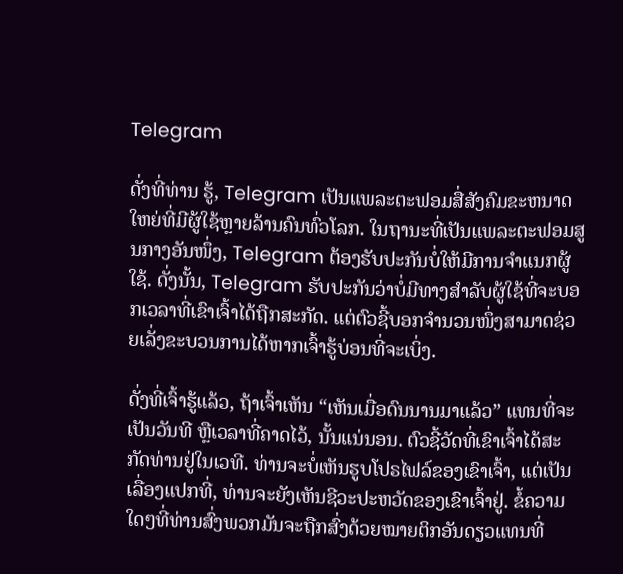Telegram

ດັ່ງທີ່ທ່ານ ຮູ້, Telegram ເປັນແພລະຕະຟອມສື່ສັງຄົມຂະຫນາດໃຫຍ່ທີ່ມີຜູ້ໃຊ້ຫຼາຍລ້ານຄົນທົ່ວໂລກ. ໃນຖານະທີ່ເປັນແພລະຕະຟອມສູນກາງອັນໜຶ່ງ, Telegram ຕ້ອງຮັບປະກັນບໍ່ໃຫ້ມີການຈຳແນກຜູ້ໃຊ້. ດັ່ງນັ້ນ, Telegram ຮັບປະກັນວ່າບໍ່ມີທາງສໍາລັບຜູ້ໃຊ້ທີ່ຈະບອກເວລາທີ່ເຂົາເຈົ້າໄດ້ຖືກສະກັດ. ແຕ່ຕົວຊີ້ບອກຈຳນວນໜຶ່ງສາມາດຊ່ວຍເລັ່ງຂະບວນການໄດ້ຫາກເຈົ້າຮູ້ບ່ອນທີ່ຈະເບິ່ງ.

ດັ່ງທີ່ເຈົ້າຮູ້ແລ້ວ, ຖ້າເຈົ້າເຫັນ “ເຫັນເມື່ອດົນນານມາແລ້ວ” ແທນທີ່ຈະເປັນວັນທີ ຫຼືເວລາທີ່ຄາດໄວ້, ນັ້ນແນ່ນອນ. ຕົວຊີ້ວັດທີ່ເຂົາເຈົ້າໄດ້ສະກັດທ່ານຢູ່ໃນເວທີ. ທ່ານຈະບໍ່ເຫັນຮູບໂປຣໄຟລ໌ຂອງເຂົາເຈົ້າ, ແຕ່ເປັນເລື່ອງແປກທີ່, ທ່ານຈະຍັງເຫັນຊີວະປະຫວັດຂອງເຂົາເຈົ້າຢູ່. ຂໍ້ຄວາມໃດໆທີ່ທ່ານສົ່ງພວກມັນຈະຖືກສົ່ງດ້ວຍໝາຍຕິກອັນດຽວແທນທີ່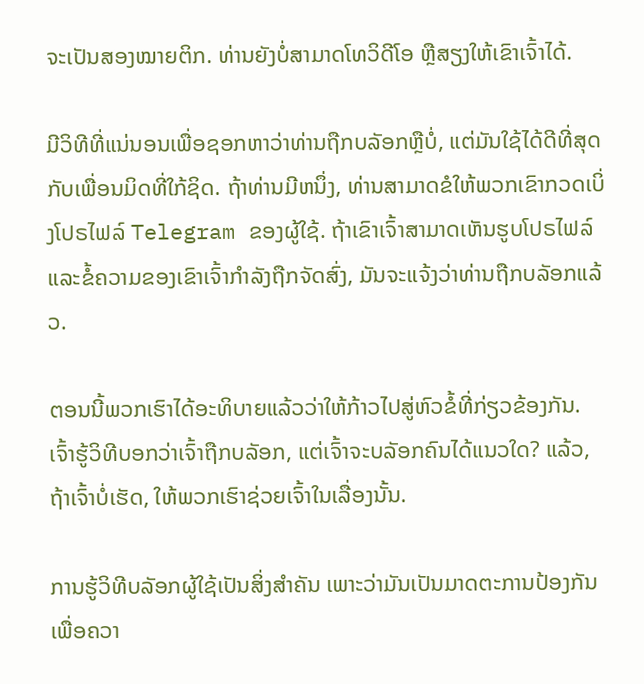ຈະເປັນສອງໝາຍຕິກ. ທ່ານຍັງບໍ່ສາມາດໂທວິດີໂອ ຫຼືສຽງໃຫ້ເຂົາເຈົ້າໄດ້.

ມີວິທີທີ່ແນ່ນອນເພື່ອຊອກຫາວ່າທ່ານຖືກບລັອກຫຼືບໍ່, ແຕ່ມັນໃຊ້ໄດ້ດີທີ່ສຸດກັບເພື່ອນມິດທີ່ໃກ້ຊິດ. ຖ້າທ່ານມີຫນຶ່ງ, ທ່ານສາມາດຂໍໃຫ້ພວກເຂົາກວດເບິ່ງໂປຣໄຟລ໌ Telegram ຂອງຜູ້ໃຊ້. ຖ້າເຂົາເຈົ້າສາມາດເຫັນຮູບໂປຣໄຟລ໌ ແລະຂໍ້ຄວາມຂອງເຂົາເຈົ້າກຳລັງຖືກຈັດສົ່ງ, ມັນຈະແຈ້ງວ່າທ່ານຖືກບລັອກແລ້ວ.

ຕອນນີ້ພວກເຮົາໄດ້ອະທິບາຍແລ້ວວ່າໃຫ້ກ້າວໄປສູ່ຫົວຂໍ້ທີ່ກ່ຽວຂ້ອງກັນ. ເຈົ້າຮູ້ວິທີບອກວ່າເຈົ້າຖືກບລັອກ, ແຕ່ເຈົ້າຈະບລັອກຄົນໄດ້ແນວໃດ? ແລ້ວ, ຖ້າເຈົ້າບໍ່ເຮັດ, ໃຫ້ພວກເຮົາຊ່ວຍເຈົ້າໃນເລື່ອງນັ້ນ.

ການຮູ້ວິທີບລັອກຜູ້ໃຊ້ເປັນສິ່ງສຳຄັນ ເພາະວ່າມັນເປັນມາດຕະການປ້ອງກັນເພື່ອຄວາ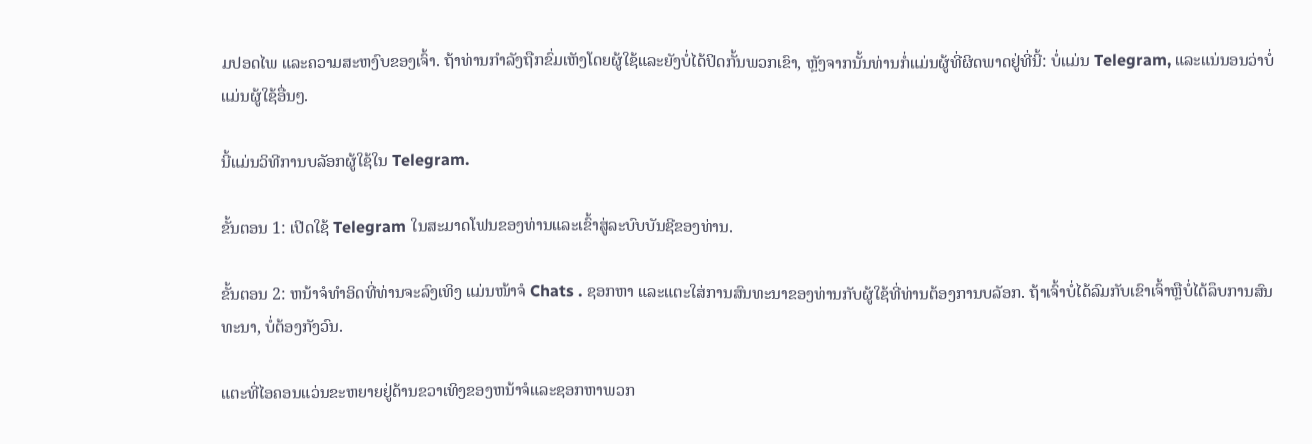ມປອດໄພ ແລະຄວາມສະຫງົບຂອງເຈົ້າ. ຖ້າທ່ານກໍາລັງຖືກຂົ່ມເຫັງໂດຍຜູ້ໃຊ້ແລະຍັງບໍ່ໄດ້ປິດກັ້ນພວກເຂົາ, ຫຼັງຈາກນັ້ນທ່ານກໍ່ແມ່ນຜູ້ທີ່ຜິດພາດຢູ່ທີ່ນີ້: ບໍ່ແມ່ນ Telegram, ແລະແນ່ນອນວ່າບໍ່ແມ່ນຜູ້ໃຊ້ອື່ນໆ.

ນີ້ແມ່ນວິທີການບລັອກຜູ້ໃຊ້ໃນ Telegram.

ຂັ້ນຕອນ 1: ເປີດໃຊ້ Telegram ໃນສະມາດໂຟນຂອງທ່ານແລະເຂົ້າສູ່ລະບົບບັນຊີຂອງທ່ານ.

ຂັ້ນຕອນ 2: ຫນ້າຈໍທໍາອິດທີ່ທ່ານຈະລົງເທິງ ແມ່ນໜ້າຈໍ Chats . ຊອກຫາ ແລະແຕະໃສ່ການສົນທະນາຂອງທ່ານກັບຜູ້ໃຊ້ທີ່ທ່ານຕ້ອງການບລັອກ. ຖ້າເຈົ້າບໍ່ໄດ້ລົມກັບເຂົາເຈົ້າຫຼືບໍ່ໄດ້ລຶບການສົນທະນາ, ບໍ່ຕ້ອງກັງວົນ.

ແຕະທີ່ໄອຄອນແວ່ນຂະຫຍາຍຢູ່ດ້ານຂວາເທິງຂອງຫນ້າຈໍແລະຊອກຫາພວກ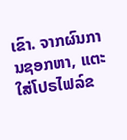ເຂົາ. ຈາກຜົນການຊອກຫາ, ແຕະໃສ່ໂປຣໄຟລ໌ຂ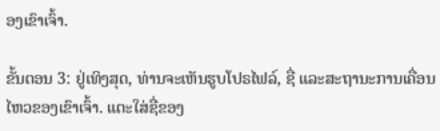ອງເຂົາເຈົ້າ.

ຂັ້ນຕອນ 3: ຢູ່ເທິງສຸດ, ທ່ານຈະເຫັນຮູບໂປຣໄຟລ໌, ຊື່ ແລະສະຖານະການເຄື່ອນໄຫວຂອງເຂົາເຈົ້າ. ແຕະໃສ່ຊື່ຂອງ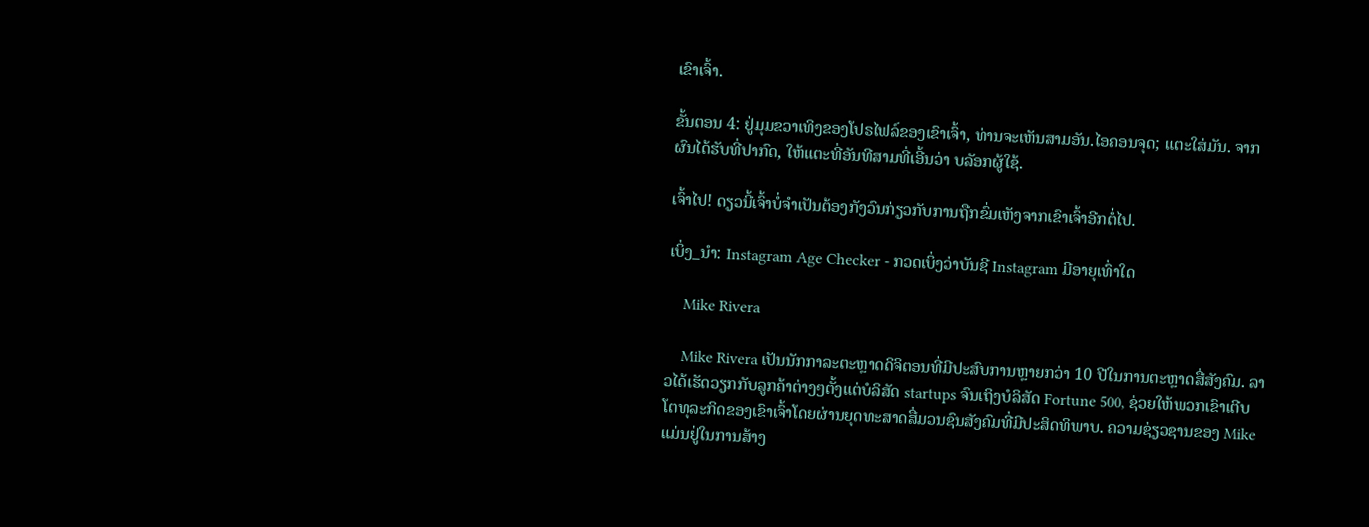ເຂົາເຈົ້າ.

ຂັ້ນຕອນ 4: ຢູ່ມຸມຂວາເທິງຂອງໂປຣໄຟລ໌ຂອງເຂົາເຈົ້າ, ທ່ານຈະເຫັນສາມອັນ.ໄອຄອນຈຸດ; ແຕະໃສ່ມັນ. ຈາກຜົນໄດ້ຮັບທີ່ປາກົດ, ໃຫ້ແຕະທີ່ອັນທີສາມທີ່ເອີ້ນວ່າ ບລັອກຜູ້ໃຊ້.

ເຈົ້າໄປ! ດຽວນີ້ເຈົ້າບໍ່ຈຳເປັນຕ້ອງກັງວົນກ່ຽວກັບການຖືກຂົ່ມເຫັງຈາກເຂົາເຈົ້າອີກຕໍ່ໄປ.

ເບິ່ງ_ນຳ: Instagram Age Checker - ກວດເບິ່ງວ່າບັນຊີ Instagram ມີອາຍຸເທົ່າໃດ

    Mike Rivera

    Mike Rivera ເປັນນັກກາລະຕະຫຼາດດິຈິຕອນທີ່ມີປະສົບການຫຼາຍກວ່າ 10 ປີໃນການຕະຫຼາດສື່ສັງຄົມ. ລາວໄດ້ເຮັດວຽກກັບລູກຄ້າຕ່າງໆຕັ້ງແຕ່ບໍລິສັດ startups ຈົນເຖິງບໍລິສັດ Fortune 500, ຊ່ວຍໃຫ້ພວກເຂົາເຕີບໂຕທຸລະກິດຂອງເຂົາເຈົ້າໂດຍຜ່ານຍຸດທະສາດສື່ມວນຊົນສັງຄົມທີ່ມີປະສິດທິພາບ. ຄວາມຊ່ຽວຊານຂອງ Mike ແມ່ນຢູ່ໃນການສ້າງ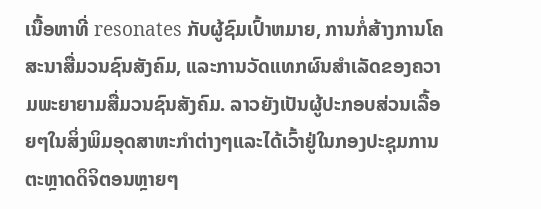ເນື້ອຫາທີ່ resonates ກັບຜູ້ຊົມເປົ້າຫມາຍ, ການກໍ່ສ້າງການໂຄສະນາສື່ມວນຊົນສັງຄົມ, ແລະການວັດແທກຜົນສໍາເລັດຂອງຄວາມພະຍາຍາມສື່ມວນຊົນສັງຄົມ. ລາວຍັງເປັນຜູ້ປະກອບສ່ວນເລື້ອຍໆໃນສິ່ງພິມອຸດສາຫະກໍາຕ່າງໆແລະໄດ້ເວົ້າຢູ່ໃນກອງປະຊຸມການຕະຫຼາດດິຈິຕອນຫຼາຍໆ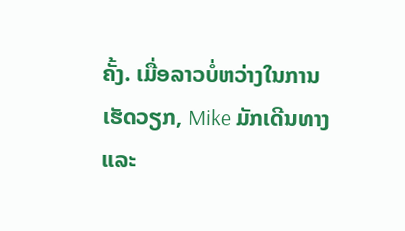ຄັ້ງ. ເມື່ອລາວບໍ່ຫວ່າງໃນການເຮັດວຽກ, Mike ມັກເດີນທາງແລະ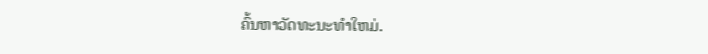ຄົ້ນຫາວັດທະນະທໍາໃຫມ່.